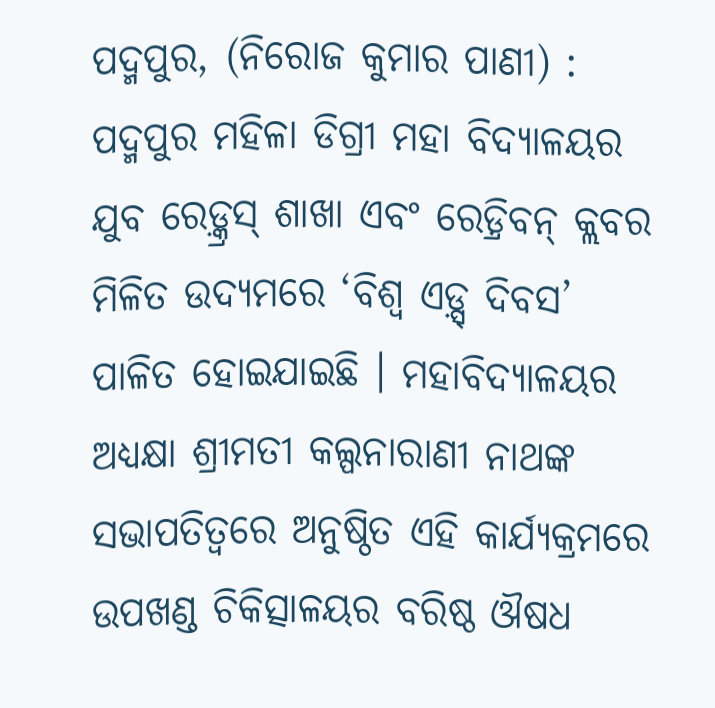ପଦ୍ମପୁର, (ନିରୋଜ କୁମାର ପାଣୀ) : ପଦ୍ମପୁର ମହିଳା ଡିଗ୍ରୀ ମହା ବିଦ୍ୟାଳୟର ଯୁବ ରେଡ଼୍କ୍ରସ୍ ଶାଖା ଏବଂ ରେଡ଼୍ରିବନ୍ କ୍ଲବର ମିଳିତ ଉଦ୍ୟମରେ ‘ବିଶ୍ଵ ଏଡ଼୍ସ୍ ଦିବସ’ ପାଳିତ ହୋଇଯାଇଛି । ମହାବିଦ୍ୟାଳୟର ଅଧ୍ୟକ୍ଷା ଶ୍ରୀମତୀ କଲ୍ପନାରାଣୀ ନାଥଙ୍କ ସଭାପତିତ୍ଵରେ ଅନୁଷ୍ଠିତ ଏହି କାର୍ଯ୍ୟକ୍ରମରେ ଉପଖଣ୍ଡ ଚିକିତ୍ସାଳୟର ବରିଷ୍ଠ ଔଷଧ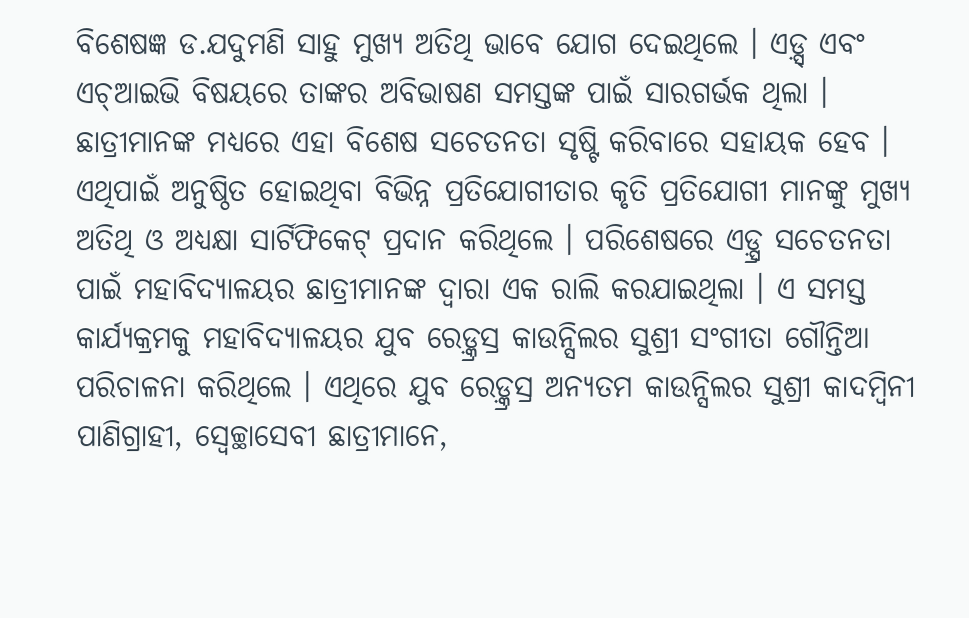ବିଶେଷଜ୍ଞ ଡ.ଯଦୁମଣି ସାହୁ ମୁଖ୍ୟ ଅତିଥି ଭାବେ ଯୋଗ ଦେଇଥିଲେ । ଏଡ଼୍ସ୍ ଏବଂ ଏଚ୍ଆଇଭି ବିଷୟରେ ତାଙ୍କର ଅବିଭାଷଣ ସମସ୍ତଙ୍କ ପାଇଁ ସାରଗର୍ଭକ ଥିଲା । ଛାତ୍ରୀମାନଙ୍କ ମଧ୍ୟରେ ଏହା ବିଶେଷ ସଚେତନତା ସୃଷ୍ଟି କରିବାରେ ସହାୟକ ହେବ । ଏଥିପାଇଁ ଅନୁଷ୍ଠିତ ହୋଇଥିବା ବିଭିନ୍ନ ପ୍ରତିଯୋଗୀତାର କୃତି ପ୍ରତିଯୋଗୀ ମାନଙ୍କୁ ମୁଖ୍ୟ ଅତିଥି ଓ ଅଧ୍ୟକ୍ଷା ସାର୍ଟିଫିକେଟ୍ ପ୍ରଦାନ କରିଥିଲେ । ପରିଶେଷରେ ଏଡ଼୍ସ୍ର ସଚେତନତା ପାଇଁ ମହାବିଦ୍ୟାଳୟର ଛାତ୍ରୀମାନଙ୍କ ଦ୍ଵାରା ଏକ ରାଲି କରଯାଇଥିଲା । ଏ ସମସ୍ତ କାର୍ଯ୍ୟକ୍ରମକୁ ମହାବିଦ୍ୟାଳୟର ଯୁବ ରେଡ଼୍କ୍ରସ୍ର କାଉନ୍ସିଲର ସୁଶ୍ରୀ ସଂଗୀତା ଗୌନ୍ତିଆ ପରିଚାଳନା କରିଥିଲେ । ଏଥିରେ ଯୁବ ରେଡ଼୍କ୍ରସ୍ର ଅନ୍ୟତମ କାଉନ୍ସିଲର ସୁଶ୍ରୀ କାଦମ୍ବିନୀ ପାଣିଗ୍ରାହୀ, ସ୍ଵେଚ୍ଛାସେବୀ ଛାତ୍ରୀମାନେ,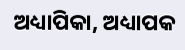ଅଧ୍ୟାପିକା, ଅଧ୍ୟାପକ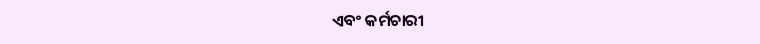ଏବଂ କର୍ମଚାରୀ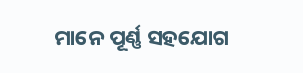ମାନେ ପୂର୍ଣ୍ଣ ସହଯୋଗ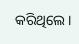କରିଥିଲେ ।